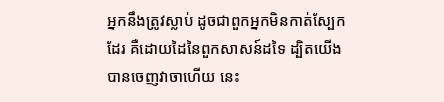អ្នកនឹងត្រូវស្លាប់ ដូចជាពួកអ្នកមិនកាត់ស្បែកដែរ គឺដោយដៃនៃពួកសាសន៍ដទៃ ដ្បិតយើងបានចេញវាចាហើយ នេះ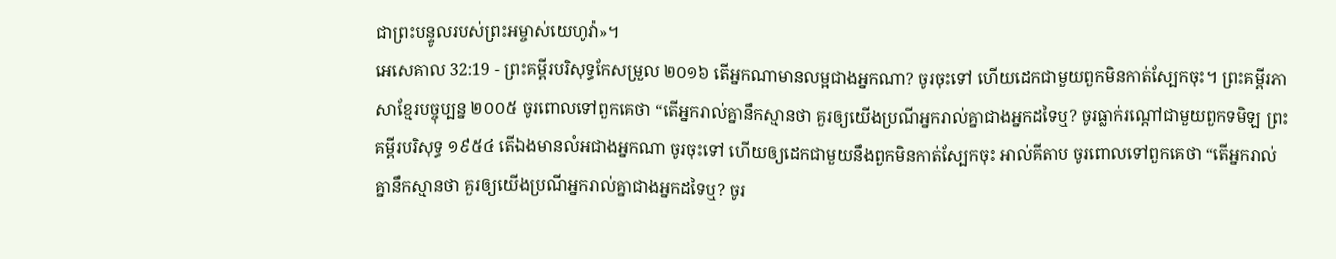ជាព្រះបន្ទូលរបស់ព្រះអម្ចាស់យេហូវ៉ា»។
អេសេគាល 32:19 - ព្រះគម្ពីរបរិសុទ្ធកែសម្រួល ២០១៦ តើអ្នកណាមានលម្អជាងអ្នកណា? ចូរចុះទៅ ហើយដេកជាមួយពួកមិនកាត់ស្បែកចុះ។ ព្រះគម្ពីរភាសាខ្មែរបច្ចុប្បន្ន ២០០៥ ចូរពោលទៅពួកគេថា “តើអ្នករាល់គ្នានឹកស្មានថា គួរឲ្យយើងប្រណីអ្នករាល់គ្នាជាងអ្នកដទៃឬ? ចូរធ្លាក់រណ្ដៅជាមួយពួកទមិឡ ព្រះគម្ពីរបរិសុទ្ធ ១៩៥៤ តើឯងមានលំអជាងអ្នកណា ចូរចុះទៅ ហើយឲ្យដេកជាមួយនឹងពួកមិនកាត់ស្បែកចុះ អាល់គីតាប ចូរពោលទៅពួកគេថា “តើអ្នករាល់គ្នានឹកស្មានថា គួរឲ្យយើងប្រណីអ្នករាល់គ្នាជាងអ្នកដទៃឬ? ចូរ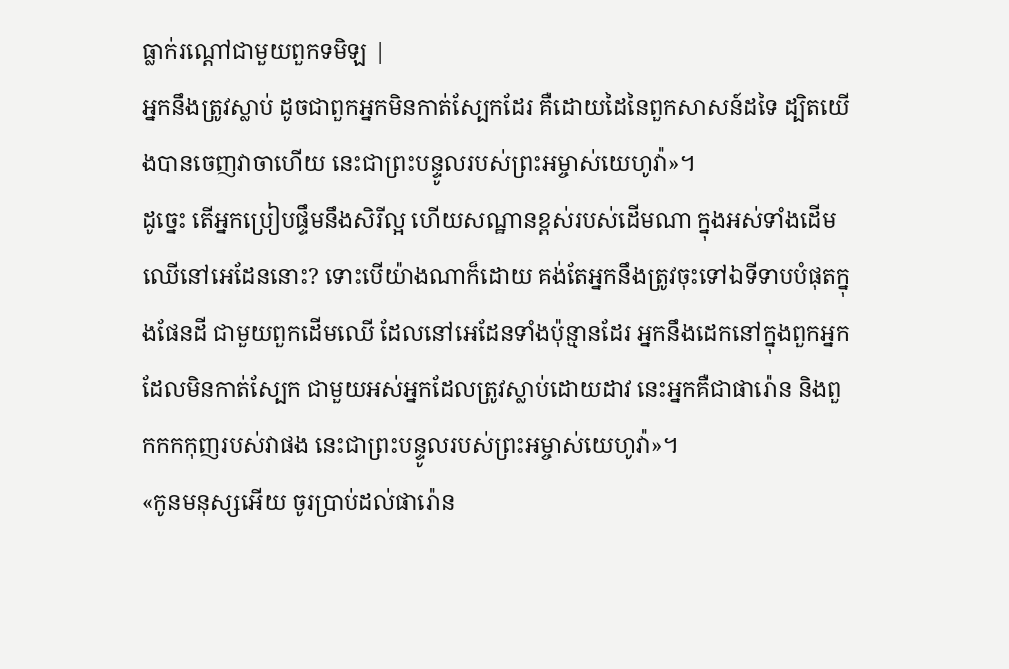ធ្លាក់រណ្ដៅជាមួយពួកទមិឡ |
អ្នកនឹងត្រូវស្លាប់ ដូចជាពួកអ្នកមិនកាត់ស្បែកដែរ គឺដោយដៃនៃពួកសាសន៍ដទៃ ដ្បិតយើងបានចេញវាចាហើយ នេះជាព្រះបន្ទូលរបស់ព្រះអម្ចាស់យេហូវ៉ា»។
ដូច្នេះ តើអ្នកប្រៀបផ្ទឹមនឹងសិរីល្អ ហើយសណ្ឋានខ្ពស់របស់ដើមណា ក្នុងអស់ទាំងដើមឈើនៅអេដែននោះ? ទោះបើយ៉ាងណាក៏ដោយ គង់តែអ្នកនឹងត្រូវចុះទៅឯទីទាបបំផុតក្នុងផែនដី ជាមួយពួកដើមឈើ ដែលនៅអេដែនទាំងប៉ុន្មានដែរ អ្នកនឹងដេកនៅក្នុងពួកអ្នកដែលមិនកាត់ស្បែក ជាមួយអស់អ្នកដែលត្រូវស្លាប់ដោយដាវ នេះអ្នកគឺជាផារ៉ោន និងពួកកកកុញរបស់វាផង នេះជាព្រះបន្ទូលរបស់ព្រះអម្ចាស់យេហូវ៉ា»។
«កូនមនុស្សអើយ ចូរប្រាប់ដល់ផារ៉ោន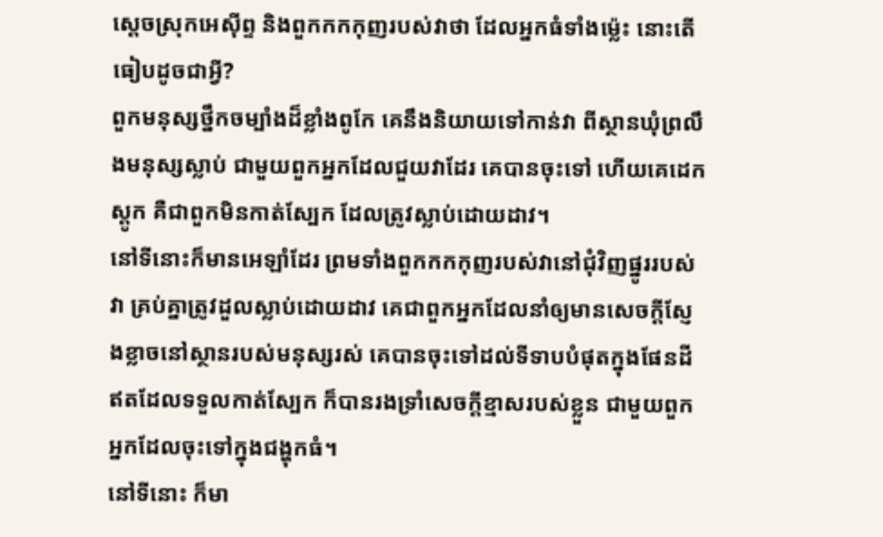ស្តេចស្រុកអេស៊ីព្ទ និងពួកកកកុញរបស់វាថា ដែលអ្នកធំទាំងម៉្លេះ នោះតើធៀបដូចជាអ្វី?
ពួកមនុស្សថ្នឹកចម្បាំងដ៏ខ្លាំងពូកែ គេនឹងនិយាយទៅកាន់វា ពីស្ថានឃុំព្រលឹងមនុស្សស្លាប់ ជាមួយពួកអ្នកដែលជួយវាដែរ គេបានចុះទៅ ហើយគេដេកស្តូក គឺជាពួកមិនកាត់ស្បែក ដែលត្រូវស្លាប់ដោយដាវ។
នៅទីនោះក៏មានអេឡាំដែរ ព្រមទាំងពួកកកកុញរបស់វានៅជុំវិញផ្នូររបស់វា គ្រប់គ្នាត្រូវដួលស្លាប់ដោយដាវ គេជាពួកអ្នកដែលនាំឲ្យមានសេចក្ដីស្ញែងខ្លាចនៅស្ថានរបស់មនុស្សរស់ គេបានចុះទៅដល់ទីទាបបំផុតក្នុងផែនដី ឥតដែលទទួលកាត់ស្បែក ក៏បានរងទ្រាំសេចក្ដីខ្មាសរបស់ខ្លួន ជាមួយពួកអ្នកដែលចុះទៅក្នុងជង្ហុកធំ។
នៅទីនោះ ក៏មា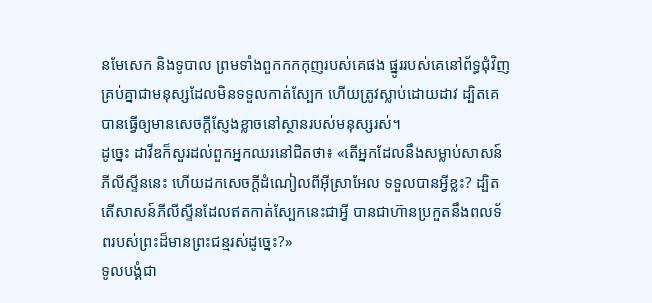នមែសេក និងទូបាល ព្រមទាំងពួកកកកុញរបស់គេផង ផ្នូររបស់គេនៅព័ទ្ធជុំវិញ គ្រប់គ្នាជាមនុស្សដែលមិនទទួលកាត់ស្បែក ហើយត្រូវស្លាប់ដោយដាវ ដ្បិតគេបានធ្វើឲ្យមានសេចក្ដីស្ញែងខ្លាចនៅស្ថានរបស់មនុស្សរស់។
ដូច្នេះ ដាវីឌក៏សួរដល់ពួកអ្នកឈរនៅជិតថា៖ «តើអ្នកដែលនឹងសម្លាប់សាសន៍ភីលីស្ទីននេះ ហើយដកសេចក្ដីដំណៀលពីអ៊ីស្រាអែល ទទួលបានអ្វីខ្លះ? ដ្បិតតើសាសន៍ភីលីស្ទីនដែលឥតកាត់ស្បែកនេះជាអ្វី បានជាហ៊ានប្រកួតនឹងពលទ័ពរបស់ព្រះដ៏មានព្រះជន្មរស់ដូច្នេះ?»
ទូលបង្គំជា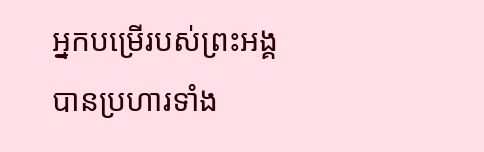អ្នកបម្រើរបស់ព្រះអង្គ បានប្រហារទាំង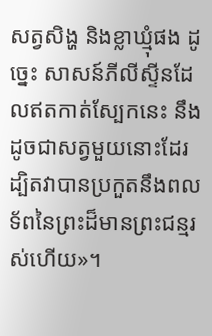សត្វសិង្ហ និងខ្លាឃ្មុំផង ដូច្នេះ សាសន៍ភីលីស្ទីនដែលឥតកាត់ស្បែកនេះ នឹងដូចជាសត្វមួយនោះដែរ ដ្បិតវាបានប្រកួតនឹងពលទ័ពនៃព្រះដ៏មានព្រះជន្មរស់ហើយ»។